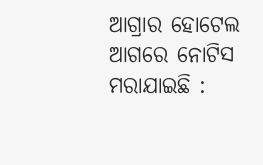ଆଗ୍ରାର ହୋଟେଲ ଆଗରେ ନୋଟିସ ମରାଯାଇଛି :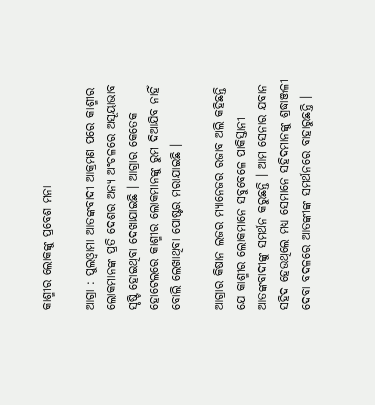କାଶ୍ମୀର ଲୋକଙ୍କୁ ପ୍ରବେଶ ମନା

ଆଗ୍ରା : ପୁଲଓ୍ବାମା ଆତଙ୍କବାଦୀ ଆକ୍ରମଣ ପରେ କାଶ୍ମୀର ଲୋକମାନଙ୍କ ପ୍ରତି ଦେଶର ଅନ୍ୟ ଅଂଚଳରେ ଅସୂୟାଭାବ ସୃଷ୍ଟି ହୋଇଥିବା ଦେଖାଯାଇଛି । ଆଗ୍ରାର କେତେକ ହୋଟେଲରେ କାଶ୍ମୀର ଲୋକମାନଙ୍କୁ ରୁମ ଦିଆଯିବ ନାହିଁ ବୋଲି ଲେଖାଥିବା ପୋଷ୍ଟର ମରାଯାଇଛି ।

ଆଗ୍ରାର କିଷାନ ଲଜର ମ୍ୟାନେଜର ରଜାବ ଅଲି କହିଛନ୍ତି ଯେ କାଶ୍ମୀର ଲୋକମାନେ ସବୁବେଳେ ପାକିସ୍ତାନୀ ଆତଙ୍କବାଦୀଙ୍କୁ ସମର୍ଥନ କରୁଛନ୍ତି । ଆମ ସେନାର ଯବାନ ସହିଦ ହେଉଥିଲେ ମଧ୍ୟ ସେମାନେ ସହିଦମାନଙ୍କୁ ଶ୍ରଦ୍ଧାଞ୍ଜଳୀ ଦେବା ବଦଳରେ ଆତଙ୍କୀଙ୍କ ସମର୍ଥନରେ ବାହାରୁଛନ୍ତି ।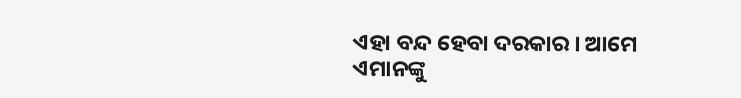ଏହା ବନ୍ଦ ହେବା ଦରକାର । ଆମେ ଏମାନଙ୍କୁ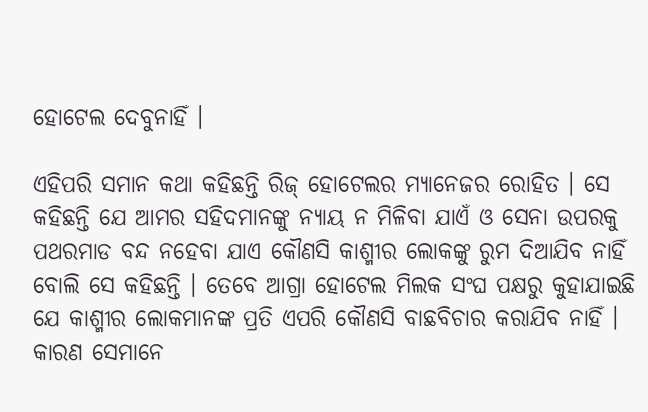ହୋଟେଲ ଦେବୁନାହିଁ ।

ଏହିପରି ସମାନ କଥା କହିଛନ୍ତି ରିଜ୍ ହୋଟେଲର ମ୍ୟାନେଜର ରୋହିତ । ସେ କହିଛନ୍ତି ଯେ ଆମର ସହିଦମାନଙ୍କୁ ନ୍ୟାୟ ନ ମିଳିବା ଯାଏଁ ଓ ସେନା ଉପରକୁ ପଥରମାଡ ବନ୍ଦ ନହେବା ଯାଏ କୌଣସି କାଶ୍ମୀର ଲୋକଙ୍କୁ ରୁମ ଦିଆଯିବ ନାହିଁ ବୋଲି ସେ କହିଛନ୍ତି । ତେବେ ଆଗ୍ରା ହୋଟେଲ ମିଲକ ସଂଘ ପକ୍ଷରୁ କୁହାଯାଇଛି ଯେ କାଶ୍ମୀର ଲୋକମାନଙ୍କ ପ୍ରତି ଏପରି କୌଣସି ବାଛବିଚାର କରାଯିବ ନାହିଁ । କାରଣ ସେମାନେ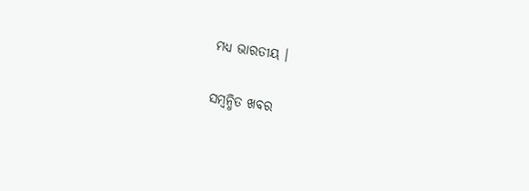ମଧ୍ୟ ଭାରତୀୟ ।

ସମ୍ବନ୍ଧିତ ଖବର